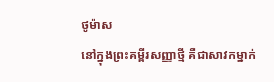ថូម៉ាស
នៅក្នុងព្រះគម្ពីរសញ្ញាថ្មី គឺជាសាវកម្នាក់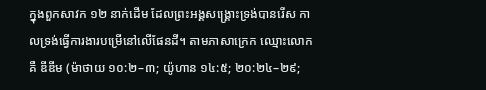ក្នុងពួកសាវក ១២ នាក់ដើម ដែលព្រះអង្គសង្គ្រោះទ្រង់បានរើស កាលទ្រង់ធ្វើការងារបម្រើនៅលើផែនដី។ តាមភាសាក្រេក ឈ្មោះលោកគឺ ឌីឌីម (ម៉ាថាយ ១០:២–៣; យ៉ូហាន ១៤:៥; ២០:២៤–២៩;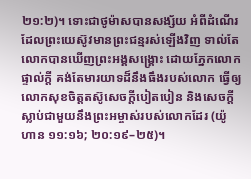២១:២)។ ទោះជាថូម៉ាសបានសង្ស័យ អំពីដំណើរដែលព្រះយេស៊ូវមានព្រះជន្មរស់ឡើងវិញ ទាល់តែលោកបានឃើញព្រះអង្គសង្គ្រោះ ដោយភ្នែកលោកផ្ទាល់ក្ដី គង់តែមារយាទដ៏នឹងធឹងរបស់លោក ធ្វើឲ្យលោកសុខចិត្តតស៊ូសេចក្ដីបៀតបៀន និងសេចក្ដីស្លាប់ជាមួយនឹងព្រះអម្ចាស់របស់លោកដែរ (យ៉ូហាន ១១:១៦; ២០:១៩–២៥)។